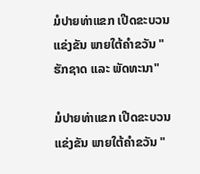ມໍປາຍທ່າແຂກ ເປີດຂະບວນແຂ່ງຂັນ ພາຍໃຕ້ຄໍາຂວັນ "ຮັກຊາດ ແລະ ພັດທະນາ"

ມໍປາຍທ່າແຂກ ເປີດຂະບວນແຂ່ງຂັນ ພາຍໃຕ້ຄໍາຂວັນ "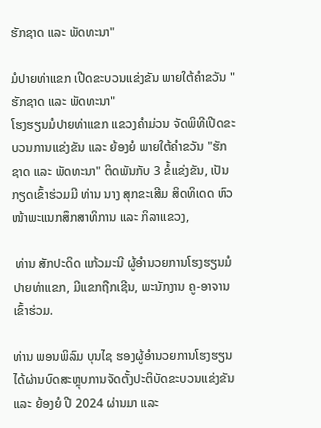ຮັກຊາດ ແລະ ພັດທະນາ"

ມໍປາຍທ່າແຂກ ເປີດຂະບວນແຂ່ງຂັນ ພາຍໃຕ້ຄໍາຂວັນ "ຮັກຊາດ ແລະ ພັດທະນາ"
ໂຮງຮຽນມໍປາຍທ່າແຂກ ແຂວງຄໍາມ່ວນ ຈັດພິທີເປີດຂະບວນການແຂ່ງຂັນ ແລະ ຍ້ອງຍໍ ພາຍໃຕ້ຄໍາຂວັນ "ຮັກຊາດ ແລະ ພັດທະນາ" ຕິດພັນກັບ 3 ຂໍ້ແຂ່ງຂັນ, ເປັນກຽດເຂົ້າຮ່ວມມີ ທ່ານ ນາງ ສຸກຂະເສີມ ສິດທິເດດ ຫົວໜ້າພະແນກສຶກສາທິການ ແລະ ກິລາແຂວງ,

 ທ່ານ ສັກປະດິດ ແກ້ວມະນີ ຜູ້ອຳນວຍການໂຮງຮຽນມໍປາຍທ່າແຂກ, ມີແຂກຖືກເຊີນ, ພະນັກງານ ຄູ-ອາຈານເຂົ້າຮ່ວມ.

ທ່ານ ພອນພິລົມ ບຸນໄຊ ຮອງຜູ້ອໍານວຍການໂຮງຮຽນ ໄດ້ຜ່ານບົດສະຫຼຸບການຈັດຕັ້ງປະຕິບັດຂະບວນແຂ່ງຂັນ ແລະ ຍ້ອງຍໍ ປີ 2024 ຜ່ານມາ ແລະ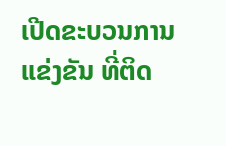ເປີດຂະບວນການແຂ່ງຂັນ ທີ່ຕິດ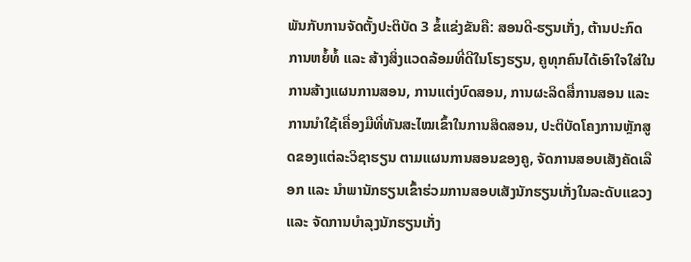ພັນກັບການຈັດຕັ້ງປະຕິບັດ 3 ຂໍ້ແຂ່ງຂັນຄື: ສອນດີ-ຮຽນເກັ່ງ, ຕ້ານປະກົດການຫຍໍ້ທໍ້ ແລະ ສ້າງສິ່ງແວດລ້ອມທີ່ດີໃນໂຮງຮຽນ, ຄູທຸກຄົນໄດ້ເອົາໃຈໃສ່ໃນການສ້າງແຜນການສອນ, ການແຕ່ງບົດສອນ, ການຜະລິດສື່ການສອນ ແລະ ການນໍາໃຊ້ເຄື່ອງມືທີ່ທັນສະໄໝເຂົ້າໃນການສິດສອນ, ປະຕິບັດໂຄງການຫຼັກສູດຂອງແຕ່ລະວິຊາຮຽນ ຕາມແຜນການສອນຂອງຄູ, ຈັດການສອບເສັງຄັດເລືອກ ແລະ ນໍາພານັກຮຽນເຂົ້າຮ່ວມການສອບເສັງນັກຮຽນເກັ່ງໃນລະດັບແຂວງ ແລະ ຈັດການບໍາລຸງນັກຮຽນເກັ່ງ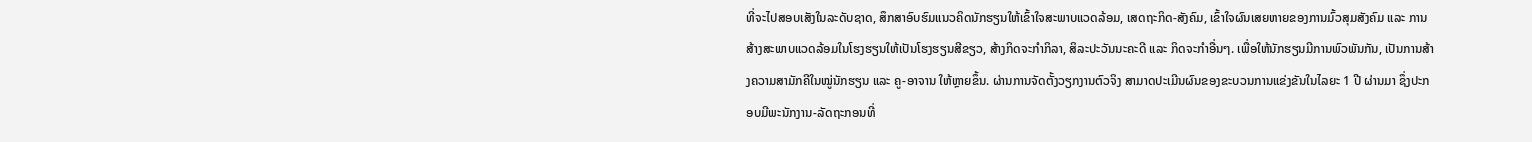ທີ່ຈະໄປສອບເສັງໃນລະດັບຊາດ, ສຶກສາອົບຮົມແນວຄິດນັກຮຽນໃຫ້ເຂົ້າໃຈສະພາບແວດລ້ອມ, ເສດຖະກິດ-ສັງຄົມ, ເຂົ້າໃຈຜົນເສຍຫາຍຂອງການມົ້ວສຸມສັງຄົມ ແລະ ການສ້າງສະພາບແວດລ້ອມໃນໂຮງຮຽນໃຫ້ເປັນໂຮງຮຽນສີຂຽວ, ສ້າງກິດຈະກຳກິລາ, ສິລະປະວັນນະຄະດີ ແລະ ກິດຈະກຳອື່ນໆ. ເພື່ອໃຫ້ນັກຮຽນມີການພົວພັນກັນ, ເປັນການສ້າງຄວາມສາມັກຄີໃນໝູ່ນັກຮຽນ ແລະ ຄູ-ອາຈານ ໃຫ້ຫຼາຍຂຶ້ນ. ຜ່ານການຈັດຕັ້ງວຽກງານຕົວຈິງ ສາມາດປະເມີນຜົນຂອງຂະບວນການແຂ່ງຂັນໃນໄລຍະ 1 ປີ ຜ່ານມາ ຊຶ່ງປະກອບມີພະນັກງານ-ລັດຖະກອນທີ່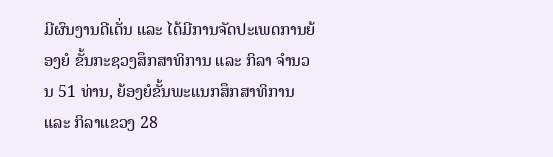ມີຜົນງານດີເດັ່ນ ແລະ ໄດ້ມີການຈັດປະເພດການຍ້ອງຍໍ ຂັ້ນກະຊວງສຶກສາທິການ ແລະ ກິລາ ຈໍານວນ 51 ທ່ານ, ຍ້ອງຍໍຂັ້ນພະແນກສຶກສາທິການ ແລະ ກິລາແຂວງ 28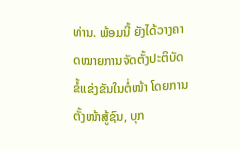ທ່ານ. ພ້ອມນີ້ ຍັງໄດ້ວາງຄາດໝາຍການຈັດຕັ້ງປະຕິບັດຂໍ້ແຂ່ງຂັນໃນຕໍ່ໜ້າ ໂດຍການຕັ້ງໜ້າສູ້ຊົນ, ບຸກ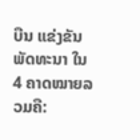ບືນ ແຂ່ງຂັນພັດທະນາ ໃນ 4 ຄາດໝາຍລວມຄື: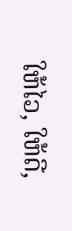ໃຫ້ໄວ, ໃຫ້ດີ,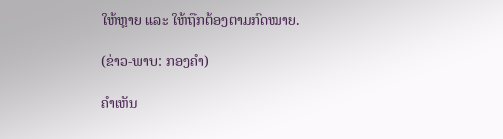ໃຫ້ຫຼາຍ ແລະ ໃຫ້ຖືກຕ້ອງຕາມກົດໝາຍ.

(ຂ່າວ-ພາບ: ກອງຄໍາ)

ຄໍາເຫັນ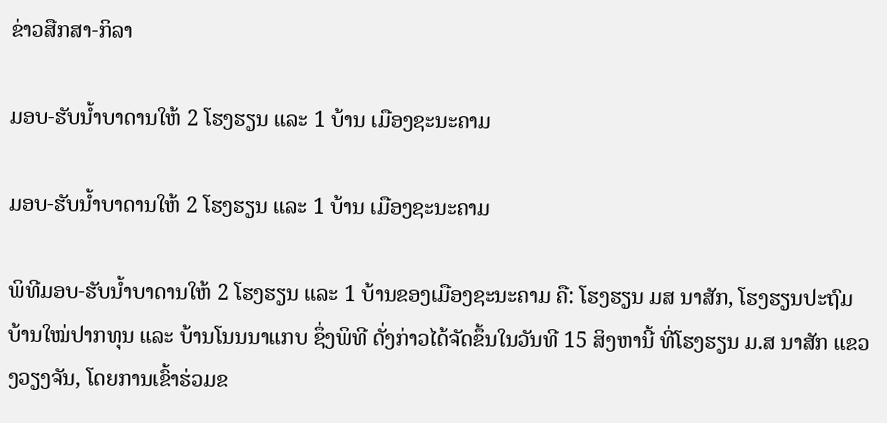ຂ່າວສືກສາ-ກິລາ

ມອບ-ຮັບນໍ້າບາດານໃຫ້ 2 ໂຮງຮຽນ ແລະ 1 ບ້ານ ເມືອງຊະນະຄາມ

ມອບ-ຮັບນໍ້າບາດານໃຫ້ 2 ໂຮງຮຽນ ແລະ 1 ບ້ານ ເມືອງຊະນະຄາມ

ພິທີມອບ-ຮັບນໍ້າບາດານໃຫ້ 2 ໂຮງຮຽນ ແລະ 1 ບ້ານຂອງເມືອງຊະນະຄາມ ຄື: ໂຮງຮຽນ ມສ ນາສັກ, ໂຮງຮຽນປະຖົມບ້ານໃໝ່ປາກທຸນ ແລະ ບ້ານໂນນນາແກບ ຊຶ່ງພິທີ ດັ່ງກ່າວໄດ້ຈັດຂຶ້ນໃນວັນທີ 15 ສິງຫານີ້ ທີ່ໂຮງຮຽນ ມ.ສ ນາສັກ ແຂວງວຽງຈັນ, ໂດຍການເຂົ້າຮ່ວມຂ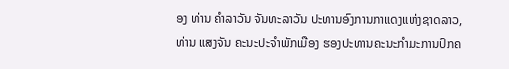ອງ ທ່ານ ຄໍາລາວັນ ຈັນທະລາວັນ ປະທານອົງການກາແດງແຫ່ງຊາດລາວ, ທ່ານ ແສງຈັນ ຄະນະປະຈໍາພັກເມືອງ ຮອງປະທານຄະນະກຳມະການປົກຄ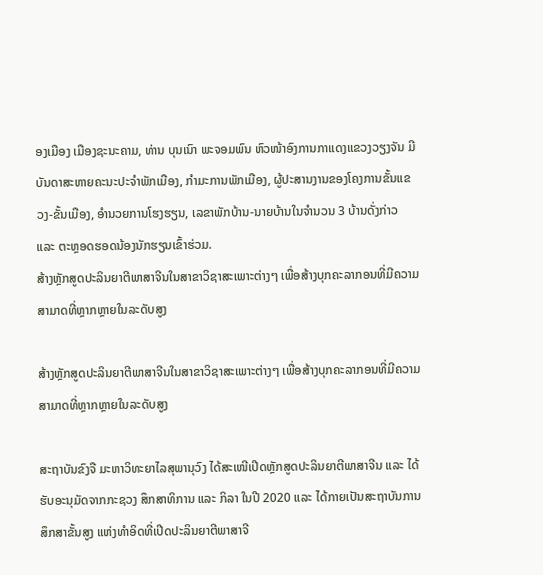ອງເມືອງ ເມືອງຊະນະຄາມ, ທ່ານ ບຸນເນົາ ພະຈອມພົນ ຫົວໜ້າອົງການກາແດງແຂວງວຽງຈັນ ມີບັນດາສະຫາຍຄະນະປະຈຳພັກເມືອງ, ກຳມະການພັກເມືອງ, ຜູ້ປະສານງານຂອງໂຄງການຂັ້ນແຂວງ-ຂັ້ນເມືອງ, ອໍານວຍການໂຮງຮຽນ, ເລຂາພັກບ້ານ-ນາຍບ້ານໃນຈໍານວນ 3 ບ້ານດັ່ງກ່າວ ແລະ ຕະຫຼອດຮອດນ້ອງນັກຮຽນເຂົ້າຮ່ວມ.
ສ້າງຫຼັກສູດປະລິນຍາຕີພາສາຈີນໃນສາຂາວິຊາສະເພາະຕ່າງໆ ເພື່ອສ້າງບຸກຄະລາກອນທີ່ມີຄວາມສາມາດທີ່ຫຼາກຫຼາຍໃນລະດັບສູງ

ສ້າງຫຼັກສູດປະລິນຍາຕີພາສາຈີນໃນສາຂາວິຊາສະເພາະຕ່າງໆ ເພື່ອສ້າງບຸກຄະລາກອນທີ່ມີຄວາມສາມາດທີ່ຫຼາກຫຼາຍໃນລະດັບສູງ

ສະຖາບັນຂົງຈື ມະຫາວິທະຍາໄລສຸພານຸວົງ ໄດ້ສະເໜີເປີດຫຼັກສູດປະລິນຍາຕີພາສາຈີນ ແລະ ໄດ້ຮັບອະນຸມັດຈາກກະຊວງ ສຶກສາທິການ ແລະ ກິລາ ໃນປີ 2020 ແລະ ໄດ້ກາຍເປັນສະຖາບັນການສຶກສາຂັ້ນສູງ ແຫ່ງທຳອິດທີ່ເປີດປະລິນຍາຕີພາສາຈີ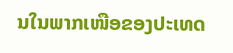ນໃນພາກເໜືອຂອງປະເທດ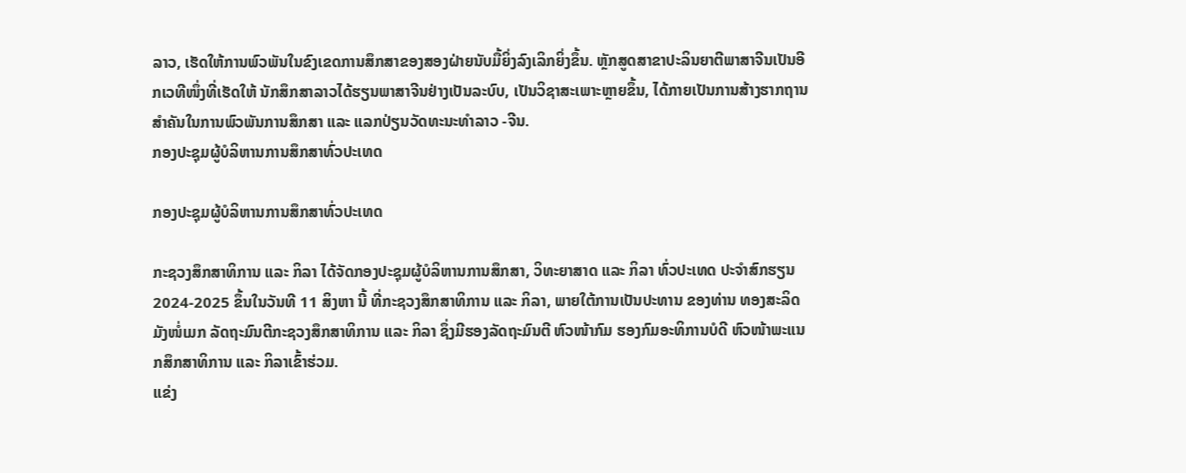ລາວ, ເຮັດໃຫ້ການພົວພັນໃນຂົງເຂດການສຶກສາຂອງສອງຝ່າຍນັບມື້ຍິ່ງລົງເລິກຍິ່ງຂຶ້ນ. ຫຼັກສູດສາຂາປະລິນຍາຕີພາສາຈີນເປັນອີກເວທີໜຶ່ງທີ່ເຮັດໃຫ້ ນັກສຶກສາລາວໄດ້ຮຽນພາສາຈີນຢ່າງເປັນລະບົບ, ເປັນວິຊາສະເພາະຫຼາຍຂຶ້ນ, ໄດ້ກາຍເປັນການສ້າງຮາກຖານສຳຄັນໃນການພົວພັນການສຶກສາ ແລະ ແລກປ່ຽນວັດທະນະທໍາລາວ -ຈີນ.
ກອງປະຊຸມຜູ້ບໍລິຫານການສຶກສາທົ່ວປະເທດ

ກອງປະຊຸມຜູ້ບໍລິຫານການສຶກສາທົ່ວປະເທດ

ກະຊວງສຶກສາທິການ ແລະ ກິລາ ໄດ້ຈັດກອງປະຊຸມຜູ້ບໍລິຫານການສຶກສາ, ວິທະຍາສາດ ແລະ ກິລາ ທົ່ວປະເທດ ປະຈຳສົກຮຽນ 2024-2025 ຂຶ້ນໃນວັນທີ 11 ສິງຫາ ນີ້ ທີ່ກະຊວງສຶກສາທິການ ແລະ ກິລາ, ພາຍໃຕ້ການເປັນປະທານ ຂອງທ່ານ ທອງສະລິດ ມັງໜໍ່ເມກ ລັດຖະມົນຕີກະຊວງສຶກສາທິການ ແລະ ກິລາ ຊຶ່ງມີຮອງລັດຖະມົນຕີ ຫົວໜ້າກົມ ຮອງກົມອະທິການບໍດີ ຫົວໜ້າພະແນກສຶກສາທິການ ແລະ ກິລາເຂົ້າຮ່ວມ.
ແຂ່ງ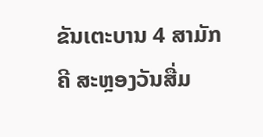ຂັນເຕະບານ 4 ສາມັກຄີ ສະຫຼອງວັນສື່ມ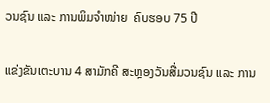ວນຊົນ ແລະ ການພິມຈຳໜ່າຍ  ຄົບຮອບ 75 ປີ

ແຂ່ງຂັນເຕະບານ 4 ສາມັກຄີ ສະຫຼອງວັນສື່ມວນຊົນ ແລະ ການ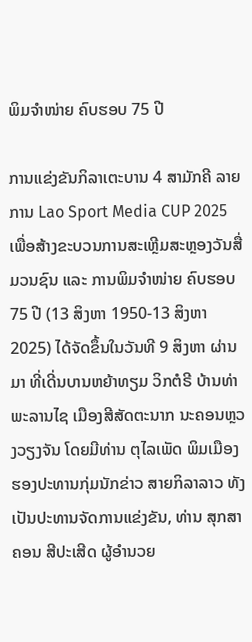ພິມຈຳໜ່າຍ ຄົບຮອບ 75 ປີ

ການແຂ່ງຂັນກິລາເຕະບານ 4 ສາມັກຄີ ລາຍການ Lao Sport Media CUP 2025 ເພື່ອສ້າງຂະບວນການສະເຫຼີມສະຫຼອງວັນສື່ມວນຊົນ ແລະ ການພິມຈໍາໜ່າຍ ຄົບຮອບ 75 ປີ (13 ສິງຫາ 1950-13 ສິງຫາ 2025) ໄດ້ຈັດຂຶ້ນໃນວັນທີ 9 ສິງຫາ ຜ່ານມາ ທີ່ເດີ່ນບານຫຍ້າທຽມ ວິກຕໍຣີ ບ້ານທ່າພະລານໄຊ ເມືອງສີສັດຕະນາກ ນະຄອນຫຼວງວຽງຈັນ ໂດຍມີທ່ານ ຕຸໄລເພັດ ພິມເມືອງ ຮອງປະທານກຸ່ມນັກຂ່າວ ສາຍກິລາລາວ ທັງເປັນປະທານຈັດການແຂ່ງຂັນ, ທ່ານ ສຸກສາຄອນ ສີປະເສີດ ຜູ້ອຳນວຍ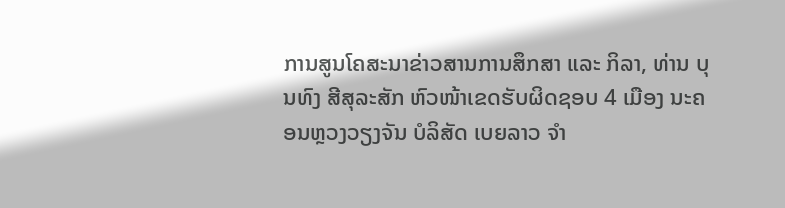ການສູນໂຄສະນາຂ່າວສານການສຶກສາ ແລະ ກິລາ, ທ່ານ ບຸນທົງ ສີສຸລະສັກ ຫົວໜ້າເຂດຮັບຜິດຊອບ 4 ເມືອງ ນະຄອນຫຼວງວຽງຈັນ ບໍລິສັດ ເບຍລາວ ຈຳ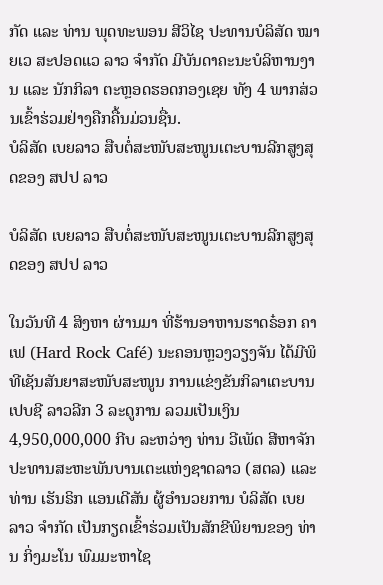ກັດ ແລະ ທ່ານ ພຸດທະພອນ ສີວິໄຊ ປະທານບໍລິສັດ ໝາຍເວ ສະປອດແວ ລາວ ຈຳກັດ ມີບັນດາຄະນະບໍລິຫານງານ ແລະ ນັກກິລາ ຕະຫຼອດຮອດກອງເຊຍ ທັງ 4 ພາກສ່ວນເຂົ້າຮ່ວມຢ່າງຄືກຄື້ນມ່ວນຊື່ນ.
ບໍລິສັດ ເບຍລາວ ສືບຕໍ່ສະໜັບສະໜູນເຕະບານລີກສູງສຸດຂອງ ສປປ ລາວ

ບໍລິສັດ ເບຍລາວ ສືບຕໍ່ສະໜັບສະໜູນເຕະບານລີກສູງສຸດຂອງ ສປປ ລາວ

ໃນວັນທີ 4 ສິງຫາ ຜ່ານມາ ທີ່ຮ້ານອາຫານຮາດຣ໋ອກ ຄາເຟ (Hard Rock Café) ນະຄອນຫຼວງວຽງຈັນ ໄດ້ມີພິທີເຊັນສັນຍາສະໜັບສະໜູນ ການແຂ່ງຂັນກິລາເຕະບານ ເປບຊີ ລາວລີກ 3 ລະດູການ ລວມເປັນເງິນ 4,950,000,000 ກີບ ລະຫວ່າງ ທ່ານ ວີເພັດ ສີຫາຈັກ ປະທານສະຫະພັນບານເຕະແຫ່ງຊາດລາວ (ສຕລ) ແລະ ທ່ານ ເຮັນຣິກ ແອນເດີສັນ ຜູ້ອຳນວຍການ ບໍລິສັດ ເບຍລາວ ຈຳກັດ ເປັນກຽດເຂົ້າຮ່ວມເປັນສັກຂີພິຍານຂອງ ທ່ານ ກິ່ງມະໂນ ພົມມະຫາໄຊ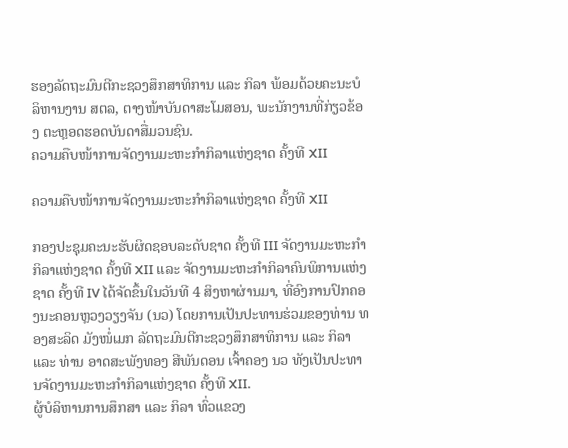ຮອງລັດຖະມົນຕີກະຊວງສຶກສາທິການ ແລະ ກິລາ ພ້ອມດ້ວຍຄະນະບໍລິຫານງານ ສຕລ, ຕາງໜ້າບັນດາສະໂມສອນ, ພະນັກງານທີ່ກ່ຽວຂ້ອງ ຕະຫຼອດຮອດບັນດາສື່ມວນຊົນ.
ຄວາມຄືບໜ້າການຈັດງານມະຫະກຳກິລາແຫ່ງຊາດ ຄັ້ງທີ XII

ຄວາມຄືບໜ້າການຈັດງານມະຫະກຳກິລາແຫ່ງຊາດ ຄັ້ງທີ XII

ກອງປະຊຸມຄະນະຮັບຜິດຊອບລະດັບຊາດ ຄັ້ງທີ III ຈັດງານມະຫະກຳກິລາແຫ່ງຊາດ ຄັ້ງທີ XII ແລະ ຈັດງານມະຫະກໍາກິລາຄົນພິການແຫ່ງຊາດ ຄັ້ງທີ IV ໄດ້ຈັດຂຶ້ນໃນວັນທີ 4 ສິງຫາຜ່ານມາ, ທີ່ອົງການປົກຄອງນະຄອນຫຼວງວຽງຈັນ (ນວ) ໂດຍການເປັນປະທານຮ່ວມຂອງທ່ານ ທອງສະລິດ ມັງໜໍ່ເມກ ລັດຖະມົນຕີກະຊວງສຶກສາທິການ ແລະ ກິລາ ແລະ ທ່ານ ອາດສະພັງທອງ ສີພັນດອນ ເຈົ້າຄອງ ນວ ທັງເປັນປະທານຈັດງານມະຫະກຳກິລາແຫ່ງຊາດ ຄັ້ງທີ XII.
ຜູ້ບໍລິຫານການສຶກສາ ແລະ ກິລາ ທົ່ວແຂວງ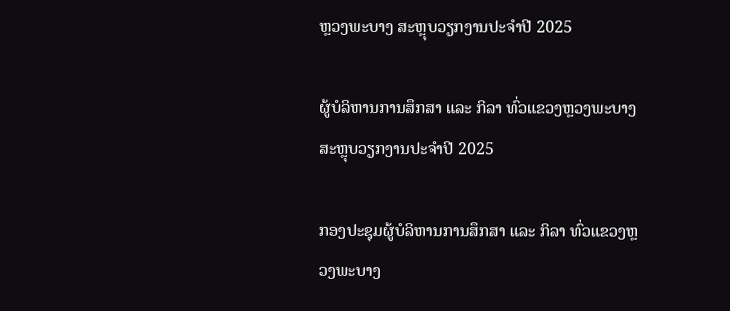ຫຼວງພະບາງ ສະຫຼຸບວຽກງານປະຈໍາປີ 2025

ຜູ້ບໍລິຫານການສຶກສາ ແລະ ກິລາ ທົ່ວແຂວງຫຼວງພະບາງ ສະຫຼຸບວຽກງານປະຈໍາປີ 2025

ກອງປະຊຸມຜູ້ບໍລິຫານການສຶກສາ ແລະ ກິລາ ທົ່ວແຂວງຫຼວງພະບາງ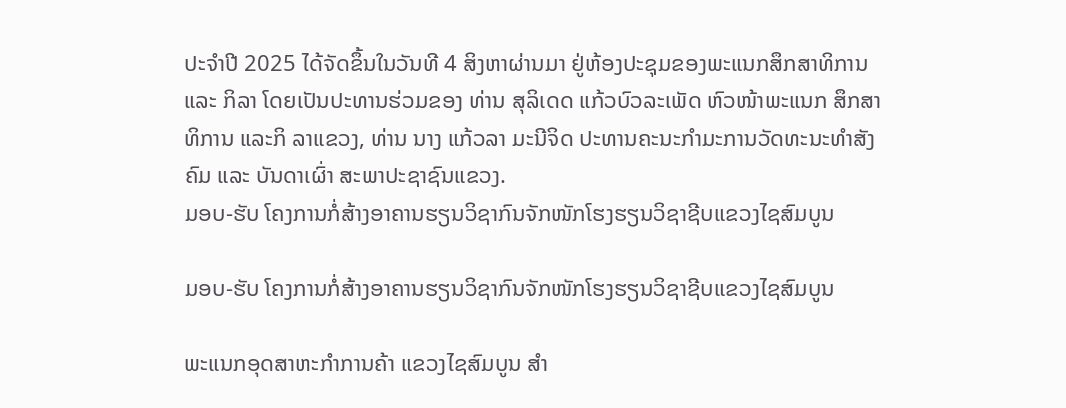ປະຈໍາປີ 2025 ໄດ້ຈັດຂຶ້ນໃນວັນທີ 4 ສິງຫາຜ່ານມາ ຢູ່ຫ້ອງປະຊຸມຂອງພະແນກສຶກສາທິການ ແລະ ກິລາ ໂດຍເປັນປະທານຮ່ວມຂອງ ທ່ານ ສຸລິເດດ ແກ້ວບົວລະເພັດ ຫົວໜ້າພະແນກ ສຶກສາທິການ ແລະກິ ລາແຂວງ, ທ່ານ ນາງ ແກ້ວລາ ມະນີຈິດ ປະທານຄະນະກໍາມະການວັດທະນະທໍາສັງຄົມ ແລະ ບັນດາເຜົ່າ ສະພາປະຊາຊົນແຂວງ.
ມອບ-ຮັບ ໂຄງການກໍ່ສ້າງອາຄານຮຽນວິຊາກົນຈັກໜັກໂຮງຮຽນວິຊາຊີບແຂວງໄຊສົມບູນ

ມອບ-ຮັບ ໂຄງການກໍ່ສ້າງອາຄານຮຽນວິຊາກົນຈັກໜັກໂຮງຮຽນວິຊາຊີບແຂວງໄຊສົມບູນ

ພະແນກອຸດສາຫະກຳການຄ້າ ແຂວງໄຊສົມບູນ ສໍາ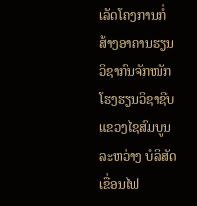ເລັດໂຄງການກໍ່ສ້າງອາຄານຮຽນ ວິຊາກົນຈັກໜັກ ໂຮງຮຽນວິຊາຊີບ ແຂວງໄຊສົມບູນ ລະຫວ່າງ ບໍລິສັດເຂື່ອນໄຟ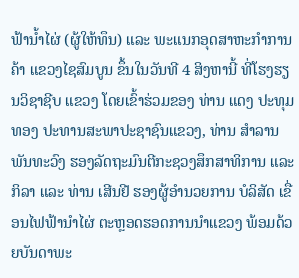ຟ້ານໍ້າໄຜ່ (ຜູ້ໃຫ້ທຶນ) ແລະ ພະແນກອຸດສາຫະກຳການຄ້າ ແຂວງໄຊສົມບູນ ຂຶ້ນໃນວັນທີ 4 ສິງຫານີ້ ທີ່ໂຮງຮຽນວິຊາຊີບ ແຂວງ ໂດຍເຂົ້າຮ່ວມຂອງ ທ່ານ ແດງ ປະທຸມທອງ ປະທານສະພາປະຊາຊົນແຂວງ, ທ່ານ ສໍາລານ ພັນທະວົງ ຮອງລັດຖະມົນຕີກະຊວງສຶກສາທິການ ແລະ ກິລາ ແລະ ທ່ານ ເສີນຢີ ຮອງຜູ້ອໍານວຍການ ບໍລິສັດ ເຂື່ອນໄຟຟ້ານໍາໄຜ່ ຕະຫຼອດຮອດການນຳແຂວງ ພ້ອມດ້ວຍບັນດາພະ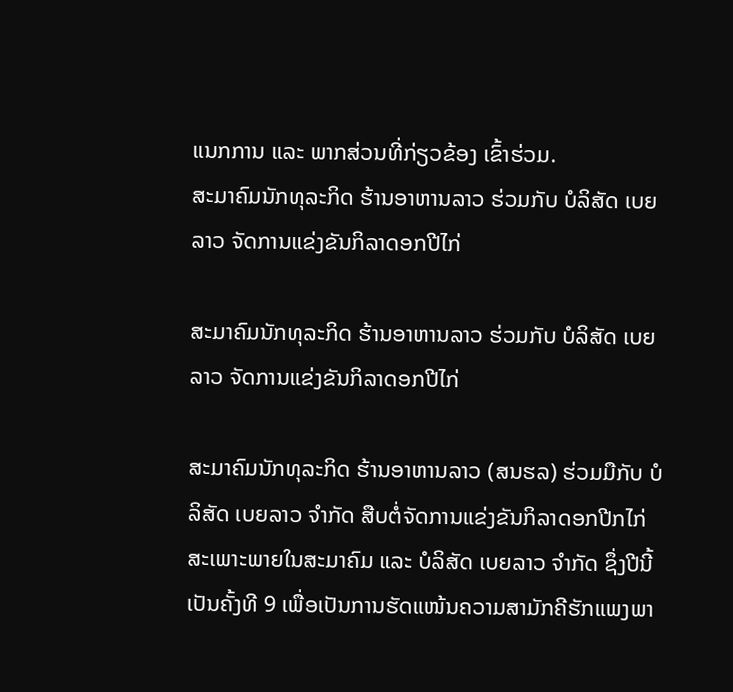ແນກການ ແລະ ພາກສ່ວນທີ່ກ່ຽວຂ້ອງ ເຂົ້າຮ່ວມ.
ສະມາຄົມນັກທຸລະກິດ ຮ້ານອາຫານລາວ ຮ່ວມກັບ ບໍລິສັດ ເບຍລາວ ຈັດການແຂ່ງຂັນກິລາດອກປີໄກ່

ສະມາຄົມນັກທຸລະກິດ ຮ້ານອາຫານລາວ ຮ່ວມກັບ ບໍລິສັດ ເບຍລາວ ຈັດການແຂ່ງຂັນກິລາດອກປີໄກ່

ສະມາຄົມນັກທຸລະກິດ ຮ້ານອາຫານລາວ (ສນຮລ) ຮ່ວມມືກັບ ບໍລິສັດ ເບຍລາວ ຈໍາກັດ ສືບຕໍ່ຈັດການແຂ່ງຂັນກິລາດອກປີກໄກ່ ສະເພາະພາຍໃນສະມາຄົມ ແລະ ບໍລິສັດ ເບຍລາວ ຈຳກັດ ຊຶ່ງປີນີ້ ເປັນຄັ້ງທີ 9 ເພື່ອເປັນການຮັດແໜ້ນຄວາມສາມັກຄີຮັກແພງພາ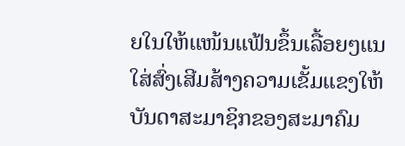ຍໃນໃຫ້ແໜ້ນແຟ້ນຂຶ້ນເລື້ອຍໆແນໃສ່ສົ່ງເສີມສ້າງຄວາມເຂັ້ມແຂງໃຫ້ບັນດາສະມາຊິກຂອງສະມາຄົມ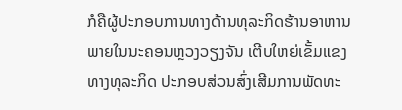ກໍຄືຜູ້ປະກອບການທາງດ້ານທຸລະກິດຮ້ານອາຫານ ພາຍໃນນະຄອນຫຼວງວຽງຈັນ ເຕີບໃຫຍ່ເຂັ້ມແຂງທາງທຸລະກິດ ປະກອບສ່ວນສົ່ງເສີມການພັດທະ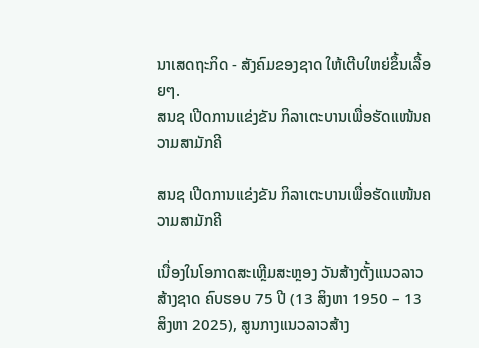ນາເສດຖະກິດ - ສັງຄົມຂອງຊາດ ໃຫ້ເຕີບໃຫຍ່ຂຶ້ນເລື້ອຍໆ.
ສນຊ ເປີດການແຂ່ງຂັນ ກິລາເຕະບານເພື່ອຮັດແໜ້ນຄວາມສາມັກຄີ

ສນຊ ເປີດການແຂ່ງຂັນ ກິລາເຕະບານເພື່ອຮັດແໜ້ນຄວາມສາມັກຄີ

ເນື່ອງໃນໂອກາດສະເຫຼີມສະຫຼອງ ວັນສ້າງຕັ້ງແນວລາວສ້າງຊາດ ຄົບຮອບ 75 ປີ (13 ສິງຫາ 1950 – 13 ສິງຫາ 2025), ສູນກາງແນວລາວສ້າງ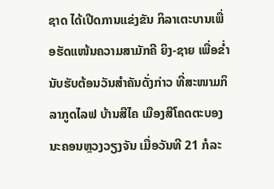ຊາດ ໄດ້ເປີດການແຂ່ງຂັນ ກິລາເຕະບານເພື່ອຮັດແໜ້ນຄວາມສາມັກຄີ ຍິງ-ຊາຍ ເພື່ອຂ່ຳນັບຮັບຕ້ອນວັນສໍາຄັນດັ່ງກ່າວ ທີ່ສະໜາມກິລາກູດໄລຟ ບ້ານສີໄຄ ເມືອງສີໂຄດຕະບອງ ນະຄອນຫຼວງວຽງຈັນ ເມື່ອວັນທີ 21 ກໍລະ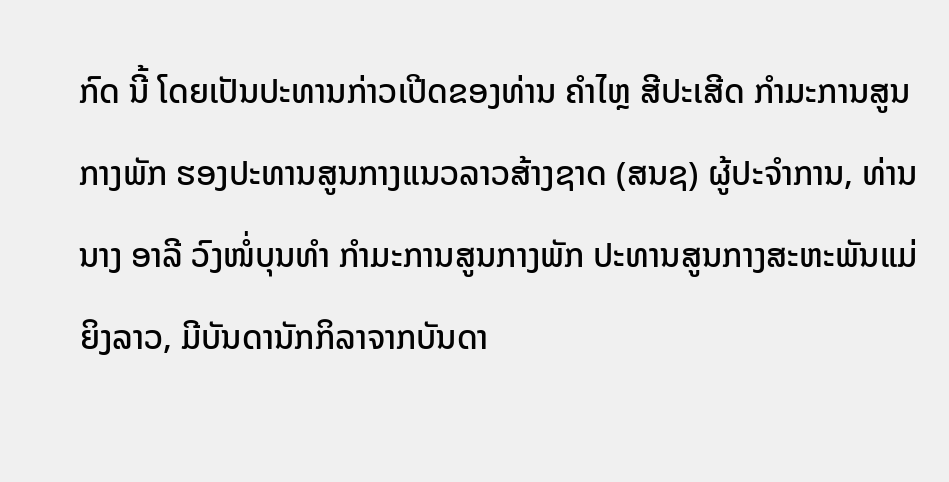ກົດ ນີ້ ໂດຍເປັນປະທານກ່າວເປີດຂອງທ່ານ ຄຳໄຫຼ ສີປະເສີດ ກຳມະການສູນກາງພັກ ຮອງປະທານສູນກາງແນວລາວສ້າງຊາດ (ສນຊ) ຜູ້ປະຈຳການ, ທ່ານ ນາງ ອາລີ ວົງໜໍ່ບຸນທຳ ກຳມະການສູນກາງພັກ ປະທານສູນກາງສະຫະພັນແມ່ຍິງລາວ, ມີບັນດານັກກິລາຈາກບັນດາ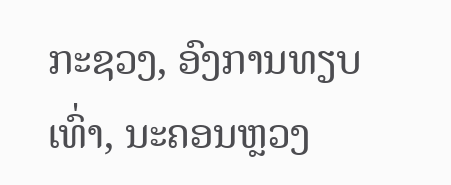ກະຊວງ, ອົງການທຽບເທົ່າ, ນະຄອນຫຼວງ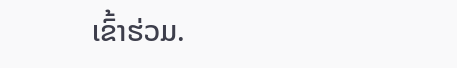ເຂົ້າຮ່ວມ.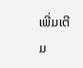ເພີ່ມເຕີມ